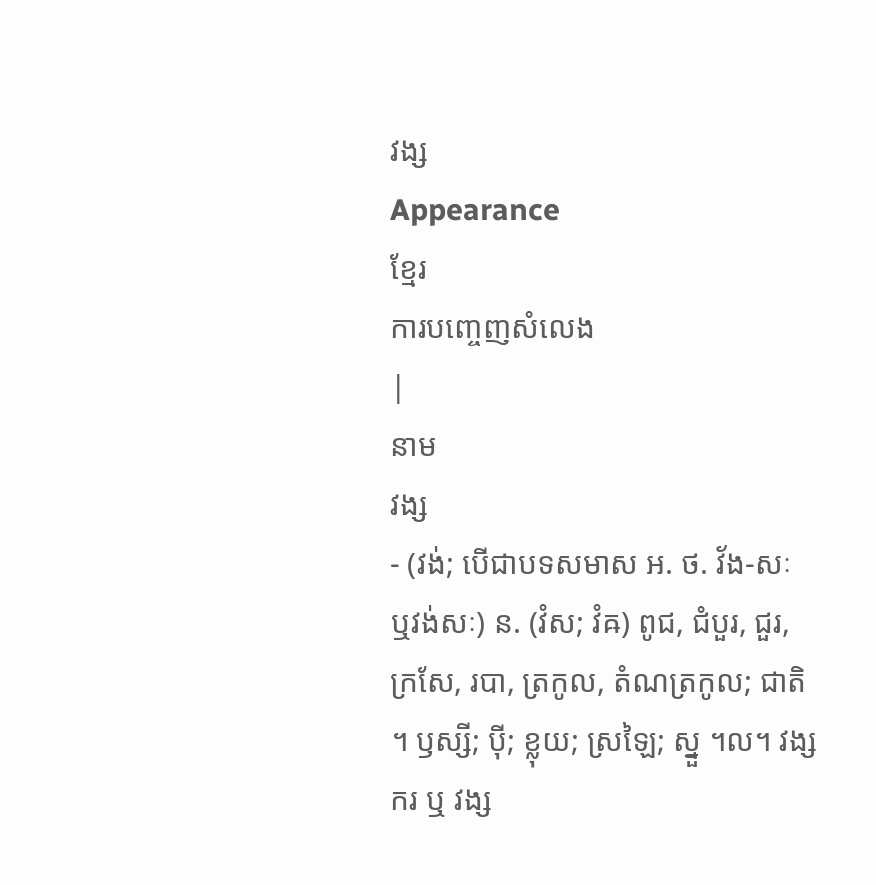វង្ស
Appearance
ខ្មែរ
ការបញ្ចេញសំលេង
|
នាម
វង្ស
- (វង់; បើជាបទសមាស អ. ថ. វ័ង-សៈ ឬវង់សៈ) ន. (វំស; វំឝ) ពូជ, ជំបួរ, ជួរ, ក្រសែ, របា, ត្រកូល, តំណត្រកូល; ជាតិ ។ ឫស្សី; ប៉ី; ខ្លុយ; ស្រឡៃ; ស្នួ ។ល។ វង្សករ ឬ វង្ស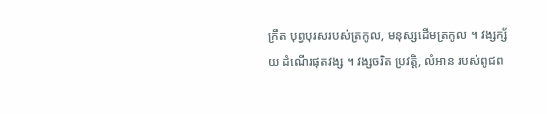ក្រឹត បុព្វបុរសរបស់ត្រកូល, មនុស្សដើមត្រកូល ។ វង្សក្ស័យ ដំណើរផុតវង្ស ។ វង្សចរិត ប្រវត្តិ, លំអាន របស់ពូជព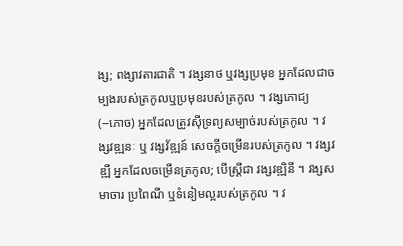ង្ស; ពង្សាវតារជាតិ ។ វង្សនាថ ឬវង្សប្រមុខ អ្នកដែលជាចម្បងរបស់ត្រកូលឬប្រមុខរបស់ត្រកូល ។ វង្សភោជ្យ (--ភោច) អ្នកដែលត្រូវស៊ីទ្រព្យសម្បាច់របស់ត្រកូល ។ វង្សវឌ្ឍនៈ ឬ វង្សវ័ឌ្ឍន៍ សេចក្តីចម្រើនរបស់ត្រកូល ។ វង្សវឌ្ឍី អ្នកដែលចម្រើនត្រកូល; បើស្រ្តីជា វង្សវឌ្ឍិនី ។ វង្សសមាចារ ប្រពៃណី ឬទំនៀមល្អរបស់ត្រកូល ។ វ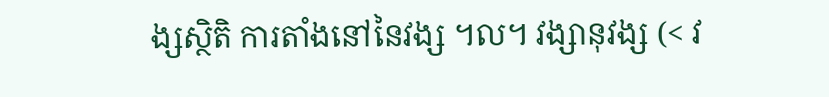ង្សស្ថិតិ ការតាំងនៅនៃវង្ស ។ល។ វង្សានុវង្ស (< វ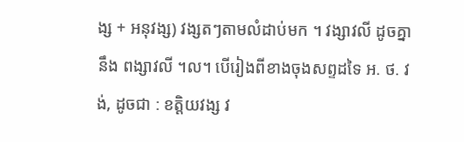ង្ស + អនុវង្ស) វង្សតៗតាមលំដាប់មក ។ វង្សាវលី ដូចគ្នានឹង ពង្សាវលី ។ល។ បើរៀងពីខាងចុងសព្ទដទៃ អ. ថ. វង់, ដូចជា : ខត្តិយវង្ស វ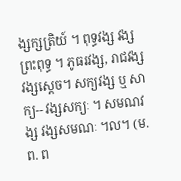ង្សក្សត្រិយ៍ ។ ពុទ្ធវង្ស វង្សព្រះពុទ្ធ ។ ភូធរវង្ស, រាជវង្ស វង្សស្តេច។ សក្យវង្ស ឬ សាក្យ-- វង្សសក្យៈ ។ សមណវង្ស វង្សសមណៈ ។ល។ (ម. ព. ព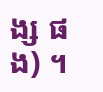ង្ស ផង) ។